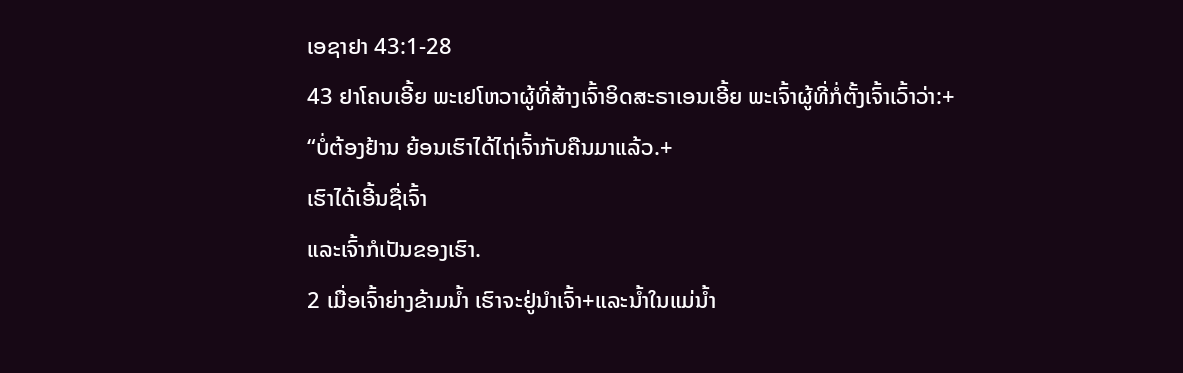ເອຊາຢາ 43:1-28
43 ຢາໂຄບເອີ້ຍ ພະເຢໂຫວາຜູ້ທີ່ສ້າງເຈົ້າອິດສະຣາເອນເອີ້ຍ ພະເຈົ້າຜູ້ທີ່ກໍ່ຕັ້ງເຈົ້າເວົ້າວ່າ:+
“ບໍ່ຕ້ອງຢ້ານ ຍ້ອນເຮົາໄດ້ໄຖ່ເຈົ້າກັບຄືນມາແລ້ວ.+
ເຮົາໄດ້ເອີ້ນຊື່ເຈົ້າ
ແລະເຈົ້າກໍເປັນຂອງເຮົາ.
2 ເມື່ອເຈົ້າຍ່າງຂ້າມນ້ຳ ເຮົາຈະຢູ່ນຳເຈົ້າ+ແລະນ້ຳໃນແມ່ນ້ຳ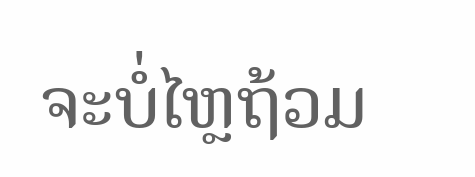ຈະບໍ່ໄຫຼຖ້ວມ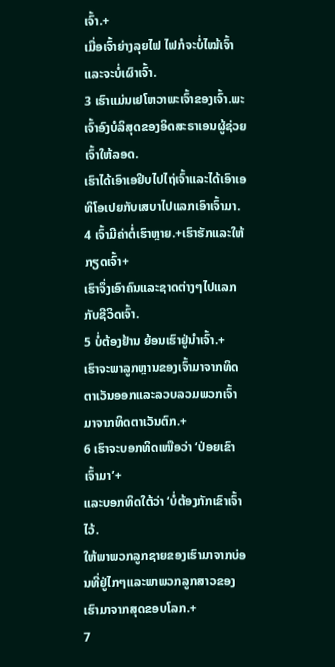ເຈົ້າ.+
ເມື່ອເຈົ້າຍ່າງລຸຍໄຟ ໄຟກໍຈະບໍ່ໄໝ້ເຈົ້າແລະຈະບໍ່ເຜົາເຈົ້າ.
3 ເຮົາແມ່ນເຢໂຫວາພະເຈົ້າຂອງເຈົ້າ.ພະເຈົ້າອົງບໍລິສຸດຂອງອິດສະຣາເອນຜູ້ຊ່ວຍເຈົ້າໃຫ້ລອດ.
ເຮົາໄດ້ເອົາເອຢິບໄປໄຖ່ເຈົ້າແລະໄດ້ເອົາເອທິໂອເປຍກັບເສບາໄປແລກເອົາເຈົ້າມາ.
4 ເຈົ້າມີຄ່າຕໍ່ເຮົາຫຼາຍ.+ເຮົາຮັກແລະໃຫ້ກຽດເຈົ້າ+
ເຮົາຈຶ່ງເອົາຄົນແລະຊາດຕ່າງໆໄປແລກກັບຊີວິດເຈົ້າ.
5 ບໍ່ຕ້ອງຢ້ານ ຍ້ອນເຮົາຢູ່ນຳເຈົ້າ.+
ເຮົາຈະພາລູກຫຼານຂອງເຈົ້າມາຈາກທິດຕາເວັນອອກແລະລວບລວມພວກເຈົ້າມາຈາກທິດຕາເວັນຕົກ.+
6 ເຮົາຈະບອກທິດເໜືອວ່າ ‘ປ່ອຍເຂົາເຈົ້າມາ’+
ແລະບອກທິດໃຕ້ວ່າ ‘ບໍ່ຕ້ອງກັກເຂົາເຈົ້າໄວ້.
ໃຫ້ພາພວກລູກຊາຍຂອງເຮົາມາຈາກບ່ອນທີ່ຢູ່ໄກໆແລະພາພວກລູກສາວຂອງເຮົາມາຈາກສຸດຂອບໂລກ.+
7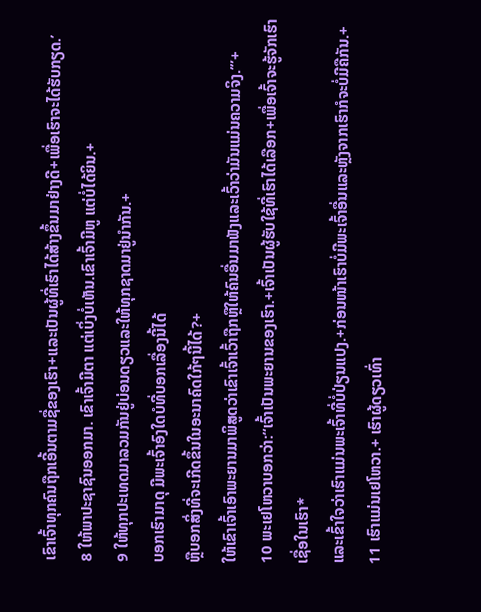ເຂົາເຈົ້າທຸກຄົນຖືກເອີ້ນຕາມຊື່ຂອງເຮົາ+ແລະເປັນຜູ້ທີ່ເຮົາໄດ້ສ້າງຂຶ້ນມາຢ່າງດີ+ເພື່ອເຮົາຈະໄດ້ຮັບກຽດ.’
8 ໃຫ້ພາປະຊາຊົນອອກມາ. ເຂົາເຈົ້າມີຕາ ແຕ່ເບິ່ງບໍ່ເຫັນ.ເຂົາເຈົ້າມີຫູ ແຕ່ບໍ່ໄດ້ຍິນ.+
9 ໃຫ້ທຸກປະເທດມາລວມກັນຢູ່ບ່ອນດຽວແລະໃຫ້ທຸກຊາດມາຢູ່ນຳກັນ.+
ບອກເຮົາມາດຸ ມີພະເຈົ້າອົງໃດບໍທີ່ບອກເລື່ອງນີ້ໄດ້
ຫຼືບອກສິ່ງທີ່ຈະເກີດຂຶ້ນໃນອະນາຄົດໃກ້ໆນີ້ໄດ້?+
ໃຫ້ເຂົາເຈົ້າເອົາພະຍານມາພິສູດວ່າເຂົາເຈົ້າເວົ້າຖືກຫຼືໃຫ້ຄົນອື່ນມາຟັງແລະເວົ້າວ່າມັນແມ່ນຄວາມຈິງ.’”+
10 ພະເຢໂຫວາບອກວ່າ:“ເຈົ້າເປັນພະຍານຂອງເຮົາ.+ເຈົ້າເປັນຜູ້ຮັບໃຊ້ທີ່ເຮົາໄດ້ເລືອກ+ເພື່ອເຈົ້າຈະຮູ້ຈັກເຮົາ ເຊື່ອໃນເຮົາ*
ແລະເຂົ້າໃຈວ່າເຮົາແມ່ນພະເຈົ້າທີ່ບໍ່ປ່ຽນແປງ.+ກ່ອນໜ້າເຮົາບໍ່ມີພະເຈົ້າອື່ນແລະຫຼັງຈາກເຮົາກໍຈະບໍ່ມີຄືກັນ.+
11 ເຮົາແມ່ນເຢໂຫວາ.+ ເຮົາຜູ້ດຽວເທົ່າ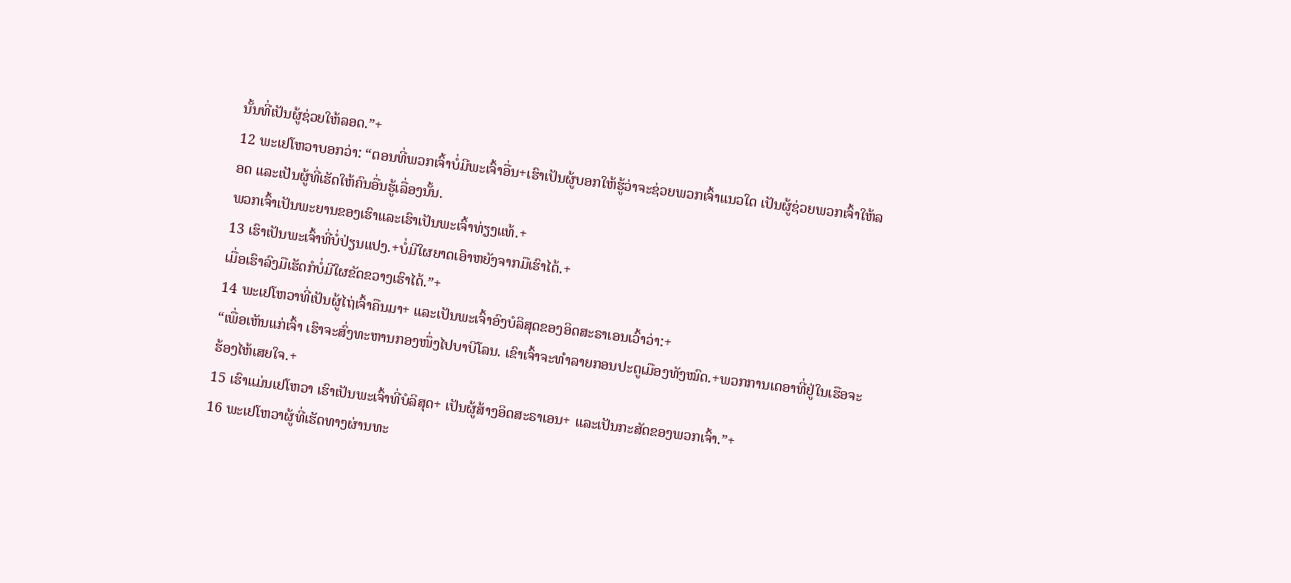ນັ້ນທີ່ເປັນຜູ້ຊ່ວຍໃຫ້ລອດ.”+
12 ພະເຢໂຫວາບອກວ່າ: “ຕອນທີ່ພວກເຈົ້າບໍ່ມີພະເຈົ້າອື່ນ+ເຮົາເປັນຜູ້ບອກໃຫ້ຮູ້ວ່າຈະຊ່ວຍພວກເຈົ້າແນວໃດ ເປັນຜູ້ຊ່ວຍພວກເຈົ້າໃຫ້ລອດ ແລະເປັນຜູ້ທີ່ເຮັດໃຫ້ຄົນອື່ນຮູ້ເລື່ອງນັ້ນ.
ພວກເຈົ້າເປັນພະຍານຂອງເຮົາແລະເຮົາເປັນພະເຈົ້າທ່ຽງແທ້.+
13 ເຮົາເປັນພະເຈົ້າທີ່ບໍ່ປ່ຽນແປງ.+ບໍ່ມີໃຜຍາດເອົາຫຍັງຈາກມືເຮົາໄດ້.+
ເມື່ອເຮົາລົງມືເຮັດກໍບໍ່ມີໃຜຂັດຂວາງເຮົາໄດ້.”+
14 ພະເຢໂຫວາທີ່ເປັນຜູ້ໄຖ່ເຈົ້າຄືນມາ+ ແລະເປັນພະເຈົ້າອົງບໍລິສຸດຂອງອິດສະຣາເອນເວົ້າວ່າ:+
“ເພື່ອເຫັນແກ່ເຈົ້າ ເຮົາຈະສົ່ງທະຫານກອງໜຶ່ງໄປບາບີໂລນ. ເຂົາເຈົ້າຈະທຳລາຍກອນປະຕູເມືອງທັງໝົດ.+ພວກການເດອາທີ່ຢູ່ໃນເຮືອຈະຮ້ອງໄຫ້ເສຍໃຈ.+
15 ເຮົາແມ່ນເຢໂຫວາ ເຮົາເປັນພະເຈົ້າທີ່ບໍລິສຸດ+ ເປັນຜູ້ສ້າງອິດສະຣາເອນ+ ແລະເປັນກະສັດຂອງພວກເຈົ້າ.”+
16 ພະເຢໂຫວາຜູ້ທີ່ເຮັດທາງຜ່ານທະ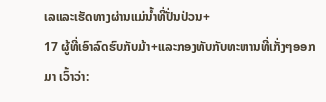ເລແລະເຮັດທາງຜ່ານແມ່ນ້ຳທີ່ປັ່ນປ່ວນ+
17 ຜູ້ທີ່ເອົາລົດຮົບກັບມ້າ+ແລະກອງທັບກັບທະຫານທີ່ເກັ່ງໆອອກມາ ເວົ້າວ່າ: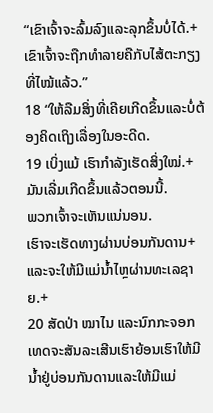“ເຂົາເຈົ້າຈະລົ້ມລົງແລະລຸກຂຶ້ນບໍ່ໄດ້.+
ເຂົາເຈົ້າຈະຖືກທຳລາຍຄືກັບໄສ້ຕະກຽງທີ່ໄໝ້ແລ້ວ.”
18 “ໃຫ້ລືມສິ່ງທີ່ເຄີຍເກີດຂຶ້ນແລະບໍ່ຕ້ອງຄິດເຖິງເລື່ອງໃນອະດີດ.
19 ເບິ່ງແມ້ ເຮົາກຳລັງເຮັດສິ່ງໃໝ່.+ມັນເລີ່ມເກີດຂຶ້ນແລ້ວຕອນນີ້.
ພວກເຈົ້າຈະເຫັນແນ່ນອນ.
ເຮົາຈະເຮັດທາງຜ່ານບ່ອນກັນດານ+ແລະຈະໃຫ້ມີແມ່ນ້ຳໄຫຼຜ່ານທະເລຊາຍ.+
20 ສັດປ່າ ໝາໄນ ແລະນົກກະຈອກເທດຈະສັນລະເສີນເຮົາຍ້ອນເຮົາໃຫ້ມີນ້ຳຢູ່ບ່ອນກັນດານແລະໃຫ້ມີແມ່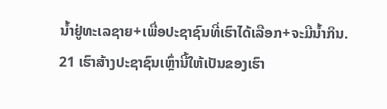ນ້ຳຢູ່ທະເລຊາຍ+ເພື່ອປະຊາຊົນທີ່ເຮົາໄດ້ເລືອກ+ຈະມີນ້ຳກິນ.
21 ເຮົາສ້າງປະຊາຊົນເຫຼົ່ານີ້ໃຫ້ເປັນຂອງເຮົາ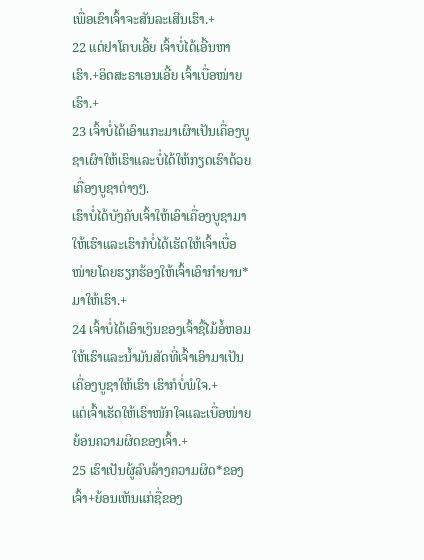ເພື່ອເຂົາເຈົ້າຈະສັນລະເສີນເຮົາ.+
22 ແຕ່ຢາໂຄບເອີ້ຍ ເຈົ້າບໍ່ໄດ້ເອີ້ນຫາເຮົາ.+ອິດສະຣາເອນເອີ້ຍ ເຈົ້າເບື່ອໜ່າຍເຮົາ.+
23 ເຈົ້າບໍ່ໄດ້ເອົາແກະມາເຜົາເປັນເຄື່ອງບູຊາເຜົາໃຫ້ເຮົາແລະບໍ່ໄດ້ໃຫ້ກຽດເຮົາດ້ວຍເຄື່ອງບູຊາຕ່າງໆ.
ເຮົາບໍ່ໄດ້ບັງຄັບເຈົ້າໃຫ້ເອົາເຄື່ອງບູຊາມາໃຫ້ເຮົາແລະເຮົາກໍບໍ່ໄດ້ເຮັດໃຫ້ເຈົ້າເບື່ອໜ່າຍໂດຍຮຽກຮ້ອງໃຫ້ເຈົ້າເອົາກຳຍານ*ມາໃຫ້ເຮົາ.+
24 ເຈົ້າບໍ່ໄດ້ເອົາເງິນຂອງເຈົ້າຊື້ໄມ້ອໍ້ຫອມໃຫ້ເຮົາແລະນ້ຳມັນສັດທີ່ເຈົ້າເອົາມາເປັນເຄື່ອງບູຊາໃຫ້ເຮົາ ເຮົາກໍບໍ່ພໍໃຈ.+
ແຕ່ເຈົ້າເຮັດໃຫ້ເຮົາໜັກໃຈແລະເບື່ອໜ່າຍ ຍ້ອນຄວາມຜິດຂອງເຈົ້າ.+
25 ເຮົາເປັນຜູ້ລົບລ້າງຄວາມຜິດ*ຂອງເຈົ້າ+ຍ້ອນເຫັນແກ່ຊື່ຂອງ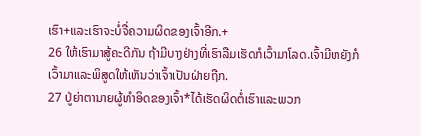ເຮົາ+ແລະເຮົາຈະບໍ່ຈື່ຄວາມຜິດຂອງເຈົ້າອີກ.+
26 ໃຫ້ເຮົາມາສູ້ຄະດີກັນ ຖ້າມີບາງຢ່າງທີ່ເຮົາລືມເຮັດກໍເວົ້າມາໂລດ.ເຈົ້າມີຫຍັງກໍເວົ້າມາແລະພິສູດໃຫ້ເຫັນວ່າເຈົ້າເປັນຝ່າຍຖືກ.
27 ປູ່ຍ່າຕານາຍຜູ້ທຳອິດຂອງເຈົ້າ*ໄດ້ເຮັດຜິດຕໍ່ເຮົາແລະພວກ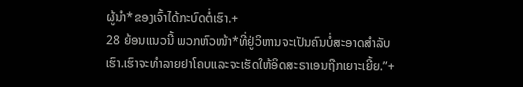ຜູ້ນຳ*ຂອງເຈົ້າໄດ້ກະບົດຕໍ່ເຮົາ.+
28 ຍ້ອນແນວນີ້ ພວກຫົວໜ້າ*ທີ່ຢູ່ວິຫານຈະເປັນຄົນບໍ່ສະອາດສຳລັບເຮົາ.ເຮົາຈະທຳລາຍຢາໂຄບແລະຈະເຮັດໃຫ້ອິດສະຣາເອນຖືກເຍາະເຍີ້ຍ.”+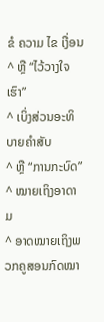ຂໍ ຄວາມ ໄຂ ເງື່ອນ
^ ຫຼື “ໄວ້ວາງໃຈເຮົາ”
^ ເບິ່ງສ່ວນອະທິບາຍຄຳສັບ
^ ຫຼື “ການກະບົດ”
^ ໝາຍເຖິງອາດາມ
^ ອາດໝາຍເຖິງພວກຄູສອນກົດໝາ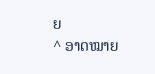ຍ
^ ອາດໝາຍ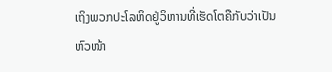ເຖິງພວກປະໂລຫິດຢູ່ວິຫານທີ່ເຮັດໂຕຄືກັບວ່າເປັນຫົວໜ້າ